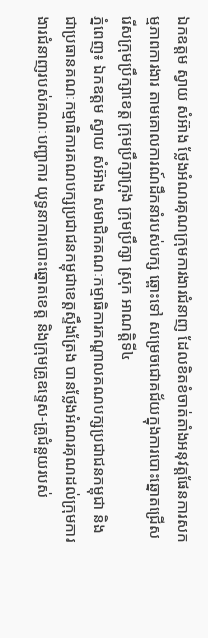ឯកឧត្ដម ស្វាយ សំអ៊ាង ថ្លែងអំណរគុណក្រុមការងារជំនាញ ដែលខិតខំចាត់តាំងអនុវត្តផែនការសកម្មភាពការងារ តាមគោលការណ៍ដឹកនាំរបស់បក្ស ឆ្ពោះទៅ សម្រេចជោគជ័យក្នុងការបោះឆ្នោតជ្រើសរើសក្រុមប្រឹក្សាខេត្ត ក្រុមប្រឹក្សាក្រុង ក្រុមប្រឹក្សា ស្រុក អាណត្តិទី៤
ភ្នំពេញ៖ ឯកឧត្តម ស្វាយ សំអ៊ាង សមាជិកគណៈកម្មាធិការកណ្ដាលគណបក្សប្រជាជនកម្ពុជា និងជាប្រធានគណៈកម្មាធិការគណបក្សប្រជាជនកម្ពុជាខេត្តស្ទឹងត្រែង បានថ្លែងអំណរគុណដល់ក្រុមការងារជំនាញរបស់គណៈបញ្ជាការ យុទ្ធនាការបោះឆ្នោតខេត្ត និងក្រុមគ្រូឧទ្ទេស-គ្រូជំនួយរបស់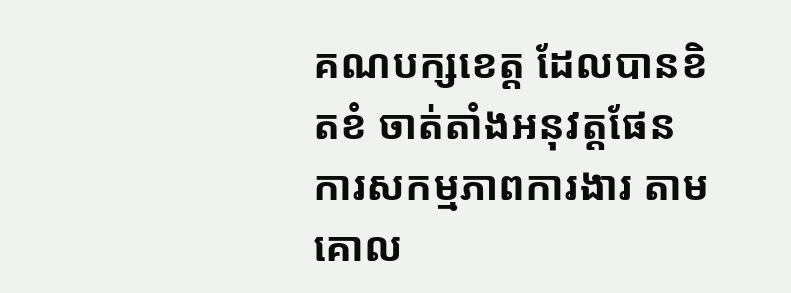គណបក្សខេត្ត ដែលបានខិតខំ ចាត់តាំងអនុវត្តផែនការសកម្មភាពការងារ តាមគោល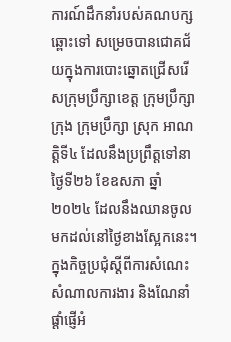ការណ៍ដឹកនាំរបស់គណបក្ស ឆ្ពោះទៅ សម្រេចបានជោគជ័យក្នុងការបោះឆ្នោតជ្រើសរើសក្រុមប្រឹក្សាខេត្ត ក្រុមប្រឹក្សាក្រុង ក្រុមប្រឹក្សា ស្រុក អាណត្តិទី៤ ដែលនឹងប្រព្រឹត្តទៅនាថ្ងៃទី២៦ ខែឧសភា ឆ្នាំ២០២៤ ដែលនឹងឈានចូល មកដល់នៅថ្ងៃខាងស្អែកនេះ។
ក្នុងកិច្ចប្រជុំស្តីពីការសំណេះសំណាលការងារ និងណែនាំ ផ្តាំផ្ញើអំ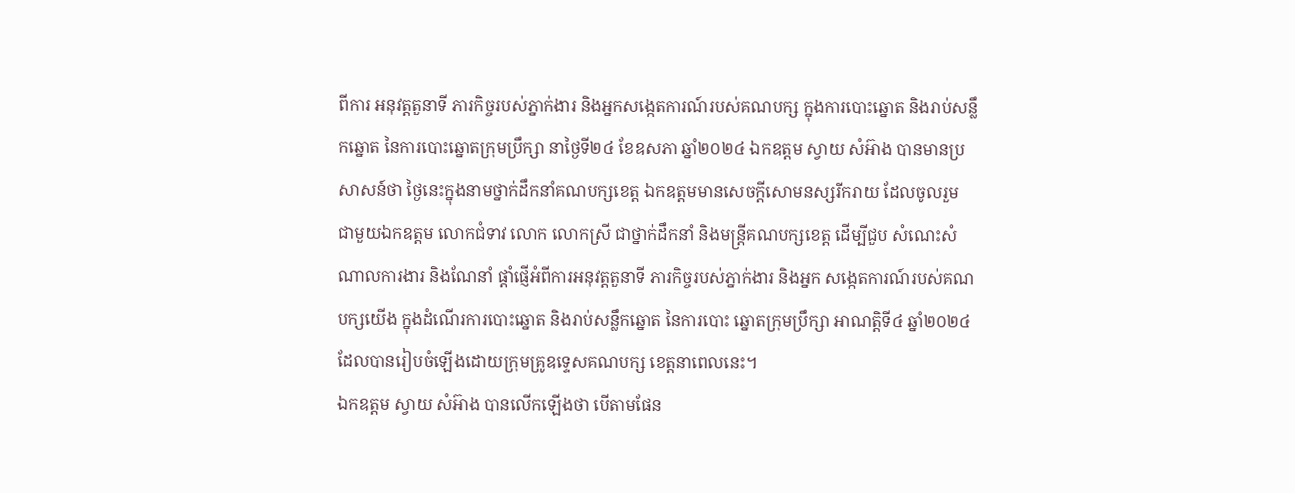ពីការ អនុវត្តតួនាទី ភារកិច្ចរបស់ភ្នាក់ងារ និងអ្នកសង្កេតការណ៍របស់គណបក្ស ក្នុងការបោះឆ្នោត និងរាប់សន្លឹកឆ្នោត នៃការបោះឆ្នោតក្រុមប្រឹក្សា នាថ្ងៃទី២៤ ខែឧសភា ឆ្នាំ២០២៤ ឯកឧត្ដម ស្វាយ សំអ៊ាង បានមានប្រសាសន៍ថា ថ្ងៃនេះក្នុងនាមថ្នាក់ដឹកនាំគណបក្សខេត្ត ឯកឧត្ដមមានសេចក្តីសោមនស្សរីករាយ ដែលចូលរួម ជាមួយឯកឧត្តម លោកជំទាវ លោក លោកស្រី ជាថ្នាក់ដឹកនាំ និងមន្ត្រីគណបក្សខេត្ត ដើម្បីជួប សំណេះសំណាលការងារ និងណែនាំ ផ្តាំផ្ញើអំពីការអនុវត្តតួនាទី ភារកិច្ចរបស់ភ្នាក់ងារ និងអ្នក សង្កេតការណ៍របស់គណបក្សយើង ក្នុងដំណើរការបោះឆ្នោត និងរាប់សន្លឹកឆ្នោត នៃការបោះ ឆ្នោតក្រុមប្រឹក្សា អាណត្តិទី៤ ឆ្នាំ២០២៤ ដែលបានរៀបចំឡើងដោយក្រុមគ្រូឧទ្ទេសគណបក្ស ខេត្តនាពេលនេះ។
ឯកឧត្ដម ស្វាយ សំអ៊ាង បានលើកឡើងថា បើតាមផែន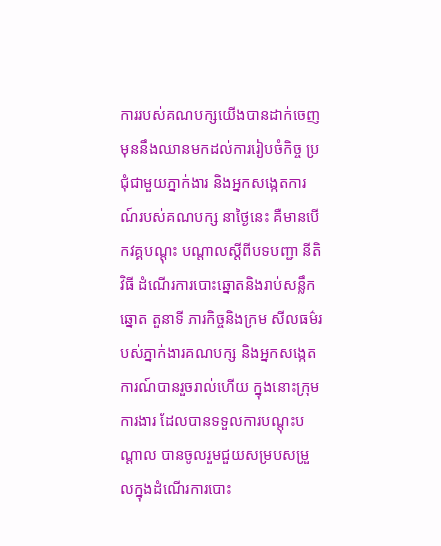ការរបស់គណបក្សយើងបានដាក់ចេញ មុននឹងឈានមកដល់ការរៀបចំកិច្ច ប្រជុំជាមួយភ្នាក់ងារ និងអ្នកសង្កេតការណ៍របស់គណបក្ស នាថ្ងៃនេះ គឺមានបើកវគ្គបណ្តុះ បណ្តាលស្តីពីបទបញ្ជា នីតិវិធី ដំណើរការបោះឆ្នោតនិងរាប់សន្លឹកឆ្នោត តួនាទី ភារកិច្ចនិងក្រម សីលធម៌របស់ភ្នាក់ងារគណបក្ស និងអ្នកសង្កេតការណ៍បានរួចរាល់ហើយ ក្នុងនោះក្រុមការងារ ដែលបានទទួលការបណ្តុះបណ្តាល បានចូលរួមជួយសម្របសម្រួលក្នុងដំណើរការបោះ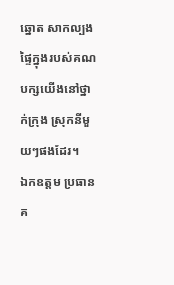ឆ្នោត សាកល្បងផ្ទៃក្នុងរបស់គណបក្សយើងនៅថ្នាក់ក្រុង ស្រុកនីមួយៗផងដែរ។
ឯកឧត្តម ប្រធានគ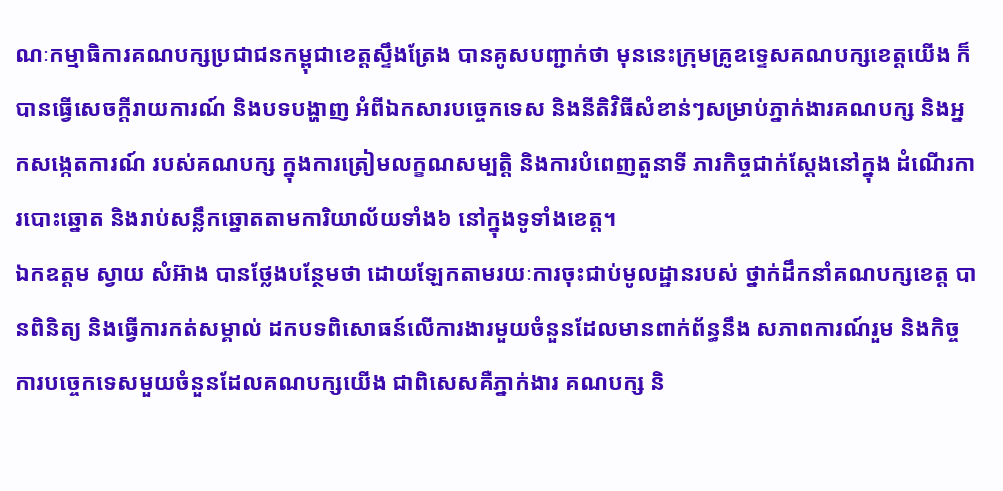ណៈកម្មាធិការគណបក្សប្រជាជនកម្ពុជាខេត្តស្ទឹងត្រែង បានគូសបញ្ជាក់ថា មុននេះក្រុមគ្រូឧទ្ទេសគណបក្សខេត្តយើង ក៏បានធ្វើសេចក្តីរាយការណ៍ និងបទបង្ហាញ អំពីឯកសារបច្ចេកទេស និងនីតិវិធីសំខាន់ៗសម្រាប់ភ្នាក់ងារគណបក្ស និងអ្នកសង្កេតការណ៍ របស់គណបក្ស ក្នុងការត្រៀមលក្ខណសម្បត្តិ និងការបំពេញតួនាទី ភារកិច្ចជាក់ស្តែងនៅក្នុង ដំណើរការបោះឆ្នោត និងរាប់សន្លឹកឆ្នោតតាមការិយាល័យទាំង៦ នៅក្នុងទូទាំងខេត្ត។
ឯកឧត្ដម ស្វាយ សំអ៊ាង បានថ្លែងបន្ថែមថា ដោយឡែកតាមរយៈការចុះជាប់មូលដ្ឋានរបស់ ថ្នាក់ដឹកនាំគណបក្សខេត្ត បានពិនិត្យ និងធ្វើការកត់សម្គាល់ ដកបទពិសោធន៍លើការងារមួយចំនួនដែលមានពាក់ព័ន្ធនឹង សភាពការណ៍រួម និងកិច្ចការបច្ចេកទេសមួយចំនួនដែលគណបក្សយើង ជាពិសេសគឺភ្នាក់ងារ គណបក្ស និ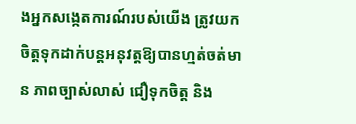ងអ្នកសង្កេតការណ៍របស់យើង ត្រូវយកចិត្តទុកដាក់បន្តអនុវត្តឱ្យបានហ្មត់ចត់មាន ភាពច្បាស់លាស់ ជឿទុកចិត្ត និង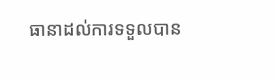ធានាដល់ការទទួលបាន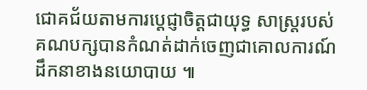ជោគជ័យតាមការប្តេជ្ញាចិត្តជាយុទ្ធ សាស្ត្ររបស់គណបក្សបានកំណត់ដាក់ចេញជាគោលការណ៍ដឹកនាខាងនយោបាយ ៕